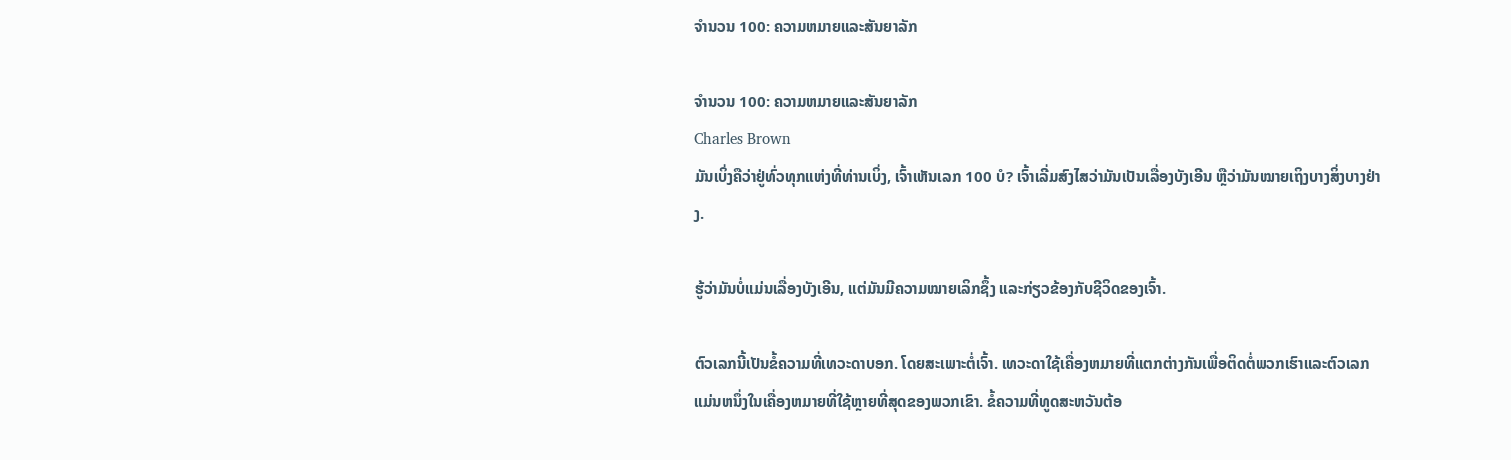ຈໍານວນ 100: ຄວາມຫມາຍແລະສັນຍາລັກ

ຈໍານວນ 100: ຄວາມຫມາຍແລະສັນຍາລັກ
Charles Brown
ມັນເບິ່ງຄືວ່າຢູ່ທົ່ວທຸກແຫ່ງທີ່ທ່ານເບິ່ງ, ເຈົ້າເຫັນເລກ 100 ບໍ? ເຈົ້າເລີ່ມສົງໄສວ່າມັນເປັນເລື່ອງບັງເອີນ ຫຼືວ່າມັນໝາຍເຖິງບາງສິ່ງບາງຢ່າງ.

ຮູ້ວ່າມັນບໍ່ແມ່ນເລື່ອງບັງເອີນ, ແຕ່ມັນມີຄວາມໝາຍເລິກຊຶ້ງ ແລະກ່ຽວຂ້ອງກັບຊີວິດຂອງເຈົ້າ.

ຕົວເລກນີ້ເປັນຂໍ້ຄວາມທີ່ເທວະດາບອກ. ໂດຍສະເພາະຕໍ່ເຈົ້າ. ເທວະດາໃຊ້ເຄື່ອງຫມາຍທີ່ແຕກຕ່າງກັນເພື່ອຕິດຕໍ່ພວກເຮົາແລະຕົວເລກແມ່ນຫນຶ່ງໃນເຄື່ອງຫມາຍທີ່ໃຊ້ຫຼາຍທີ່ສຸດຂອງພວກເຂົາ. ຂໍ້ຄວາມທີ່ທູດສະຫວັນຕ້ອ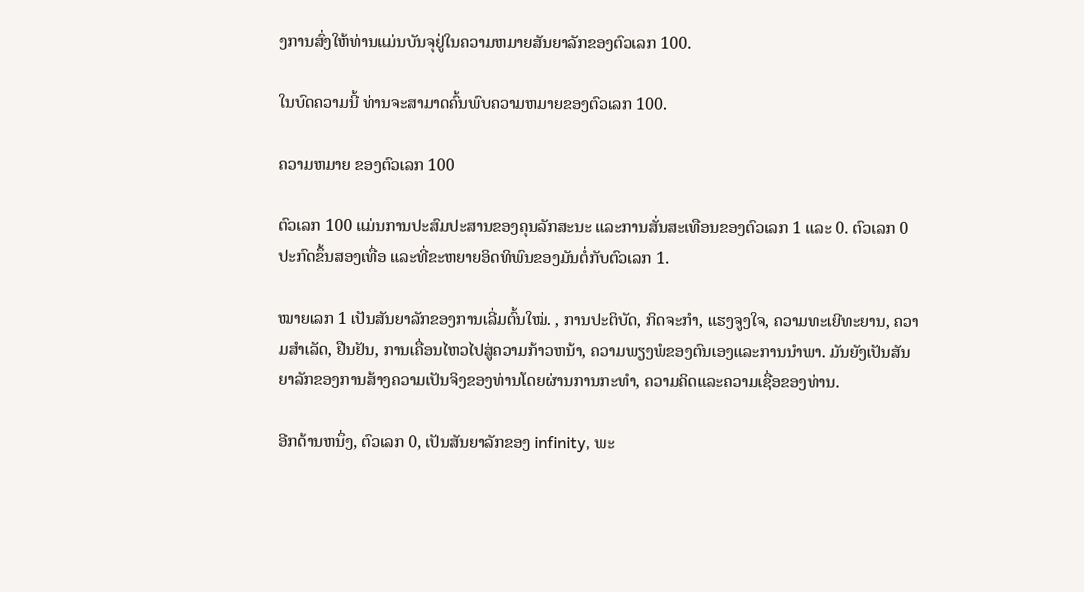ງການສົ່ງໃຫ້ທ່ານແມ່ນບັນຈຸຢູ່ໃນຄວາມຫມາຍສັນຍາລັກຂອງຕົວເລກ 100.

ໃນບົດຄວາມນີ້ ທ່ານຈະສາມາດຄົ້ນພົບຄວາມຫມາຍຂອງຕົວເລກ 100.

ຄວາມຫມາຍ ຂອງຕົວເລກ 100

ຕົວເລກ 100 ແມ່ນການປະສົມປະສານຂອງຄຸນລັກສະນະ ແລະການສັ່ນສະເທືອນຂອງຕົວເລກ 1 ແລະ 0. ຕົວເລກ 0 ປະກົດຂຶ້ນສອງເທື່ອ ແລະທີ່ຂະຫຍາຍອິດທິພົນຂອງມັນຕໍ່ກັບຕົວເລກ 1.

ໝາຍເລກ 1 ເປັນສັນຍາລັກຂອງການເລີ່ມຕົ້ນໃໝ່. , ການປະຕິບັດ, ກິດຈະກໍາ, ແຮງຈູງໃຈ, ຄວາມທະເຍີທະຍານ, ຄວາມສໍາເລັດ, ຢືນຢັນ, ການເຄື່ອນໄຫວໄປສູ່ຄວາມກ້າວຫນ້າ, ຄວາມພຽງພໍຂອງຕົນເອງແລະການນໍາພາ. ມັນຍັງເປັນສັນຍາລັກຂອງການສ້າງຄວາມເປັນຈິງຂອງທ່ານໂດຍຜ່ານການກະທໍາ, ຄວາມຄິດແລະຄວາມເຊື່ອຂອງທ່ານ.

ອີກດ້ານຫນຶ່ງ, ຕົວເລກ 0, ເປັນສັນຍາລັກຂອງ infinity, ພະ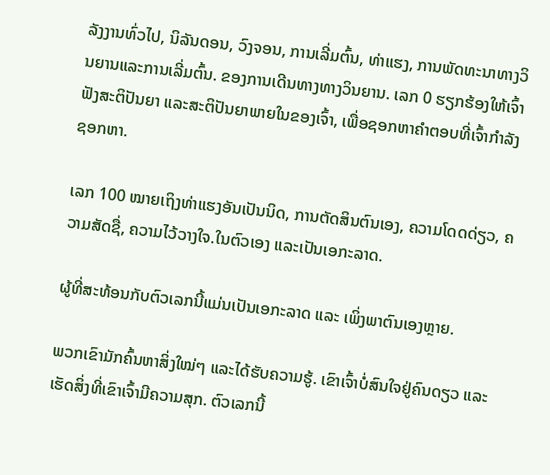ລັງງານທົ່ວໄປ, ນິລັນດອນ, ວົງຈອນ, ການເລີ່ມຕົ້ນ, ທ່າແຮງ, ການພັດທະນາທາງວິນຍານແລະການເລີ່ມຕົ້ນ. ຂອງການເດີນທາງທາງວິນຍານ. ເລກ 0 ຮຽກຮ້ອງໃຫ້ເຈົ້າຟັງສະຕິປັນຍາ ແລະສະຕິປັນຍາພາຍໃນຂອງເຈົ້າ, ເພື່ອຊອກຫາຄຳຕອບທີ່ເຈົ້າກໍາລັງຊອກຫາ.

ເລກ 100 ໝາຍເຖິງທ່າແຮງອັນເປັນນິດ, ການຕັດສິນຕົນເອງ, ຄວາມໂດດດ່ຽວ, ຄວາມສັດຊື່, ຄວາມໄວ້ວາງໃຈ.ໃນຕົວເອງ ແລະເປັນເອກະລາດ.

ຜູ້ທີ່ສະທ້ອນກັບຕົວເລກນີ້ແມ່ນເປັນເອກະລາດ ແລະ ເພິ່ງພາຕົນເອງຫຼາຍ.

ພວກເຂົາມັກຄົ້ນຫາສິ່ງໃໝ່ໆ ແລະໄດ້ຮັບຄວາມຮູ້. ເຂົາເຈົ້າບໍ່ສົນໃຈຢູ່ຄົນດຽວ ແລະເຮັດສິ່ງທີ່ເຂົາເຈົ້າມີຄວາມສຸກ. ຕົວເລກນີ້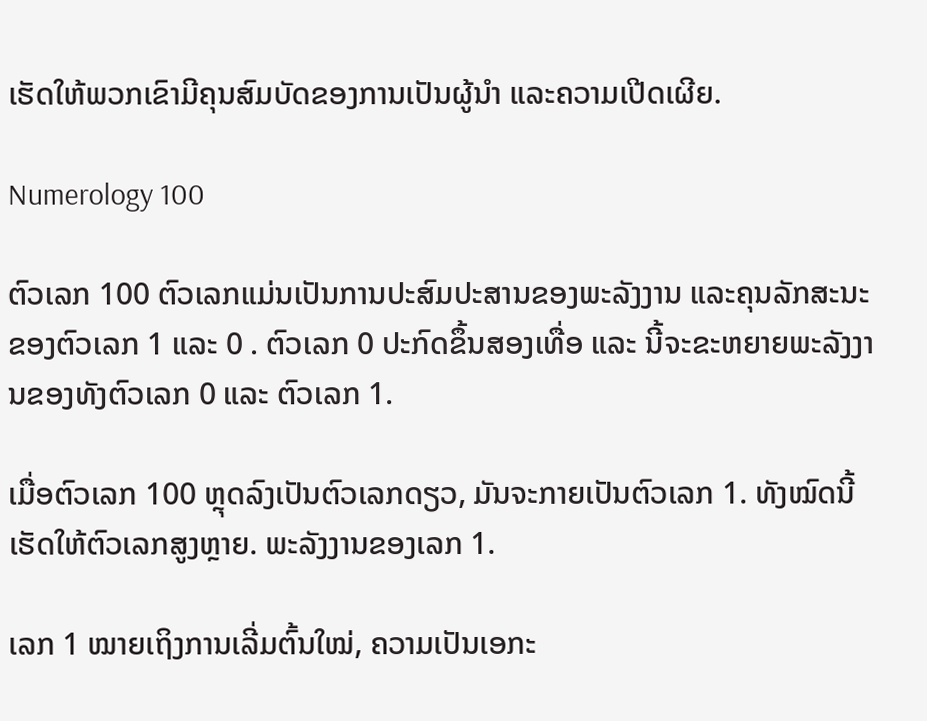ເຮັດໃຫ້ພວກເຂົາມີຄຸນສົມບັດຂອງການເປັນຜູ້ນໍາ ແລະຄວາມເປີດເຜີຍ.

Numerology 100

ຕົວເລກ 100 ຕົວເລກແມ່ນເປັນການປະສົມປະສານຂອງພະລັງງານ ແລະຄຸນລັກສະນະຂອງຕົວເລກ 1 ແລະ 0 . ຕົວເລກ 0 ປະກົດຂຶ້ນສອງເທື່ອ ແລະ ນີ້ຈະຂະຫຍາຍພະລັງງານຂອງທັງຕົວເລກ 0 ແລະ ຕົວເລກ 1.

ເມື່ອຕົວເລກ 100 ຫຼຸດລົງເປັນຕົວເລກດຽວ, ມັນຈະກາຍເປັນຕົວເລກ 1. ທັງໝົດນີ້ເຮັດໃຫ້ຕົວເລກສູງຫຼາຍ. ພະລັງງານຂອງເລກ 1.

ເລກ 1 ໝາຍເຖິງການເລີ່ມຕົ້ນໃໝ່, ຄວາມເປັນເອກະ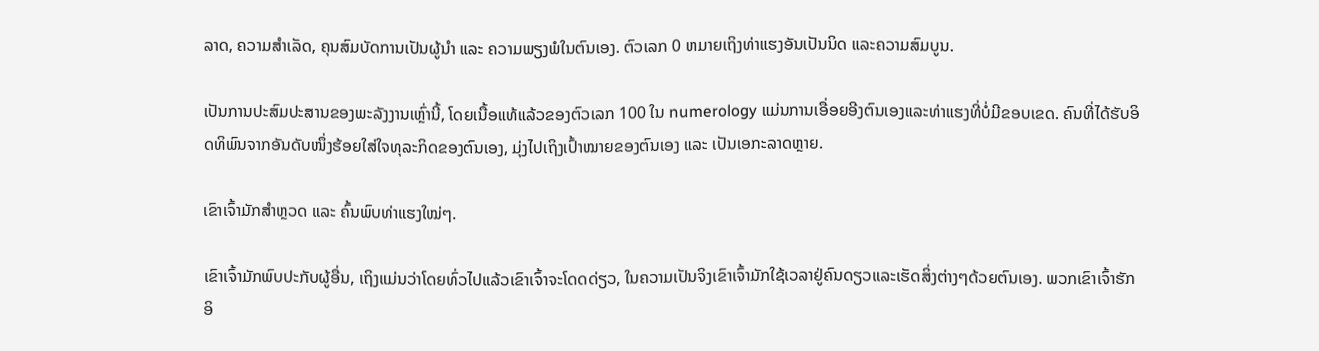ລາດ, ຄວາມສຳເລັດ, ຄຸນສົມບັດການເປັນຜູ້ນຳ ແລະ ຄວາມພຽງພໍໃນຕົນເອງ. ຕົວເລກ 0 ຫມາຍເຖິງທ່າແຮງອັນເປັນນິດ ແລະຄວາມສົມບູນ.

ເປັນການປະສົມປະສານຂອງພະລັງງານເຫຼົ່ານີ້, ໂດຍເນື້ອແທ້ແລ້ວຂອງຕົວເລກ 100 ໃນ numerology ແມ່ນການເອື່ອຍອີງຕົນເອງແລະທ່າແຮງທີ່ບໍ່ມີຂອບເຂດ. ຄົນທີ່ໄດ້ຮັບອິດທິພົນຈາກອັນດັບໜຶ່ງຮ້ອຍໃສ່ໃຈທຸລະກິດຂອງຕົນເອງ, ມຸ່ງໄປເຖິງເປົ້າໝາຍຂອງຕົນເອງ ແລະ ເປັນເອກະລາດຫຼາຍ.

ເຂົາເຈົ້າມັກສຳຫຼວດ ແລະ ຄົ້ນພົບທ່າແຮງໃໝ່ໆ.

ເຂົາເຈົ້າມັກພົບປະກັບຜູ້ອື່ນ, ເຖິງແມ່ນວ່າໂດຍທົ່ວໄປແລ້ວເຂົາເຈົ້າຈະໂດດດ່ຽວ, ໃນຄວາມເປັນຈິງເຂົາເຈົ້າມັກໃຊ້ເວລາຢູ່ຄົນດຽວແລະເຮັດສິ່ງຕ່າງໆດ້ວຍຕົນເອງ. ພວກເຂົາເຈົ້າຮັກອິ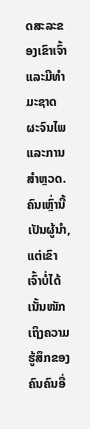ດສະລະຂອງເຂົາເຈົ້າແລະມີທໍາມະຊາດຜະຈົນໄພແລະການສໍາຫຼວດ. ຄົນເຫຼົ່ານີ້ເປັນຜູ້ນຳ, ແຕ່ເຂົາເຈົ້າບໍ່ໄດ້ເນັ້ນໜັກເຖິງຄວາມຮູ້ສຶກຂອງຄົນຄົນອື່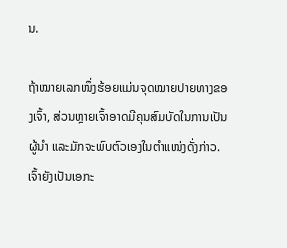ນ.

ຖ້າໝາຍເລກໜຶ່ງຮ້ອຍແມ່ນຈຸດໝາຍປາຍທາງຂອງເຈົ້າ, ສ່ວນຫຼາຍເຈົ້າອາດມີຄຸນສົມບັດໃນການເປັນຜູ້ນຳ ແລະມັກຈະພົບຕົວເອງໃນຕຳແໜ່ງດັ່ງກ່າວ. ເຈົ້າຍັງເປັນເອກະ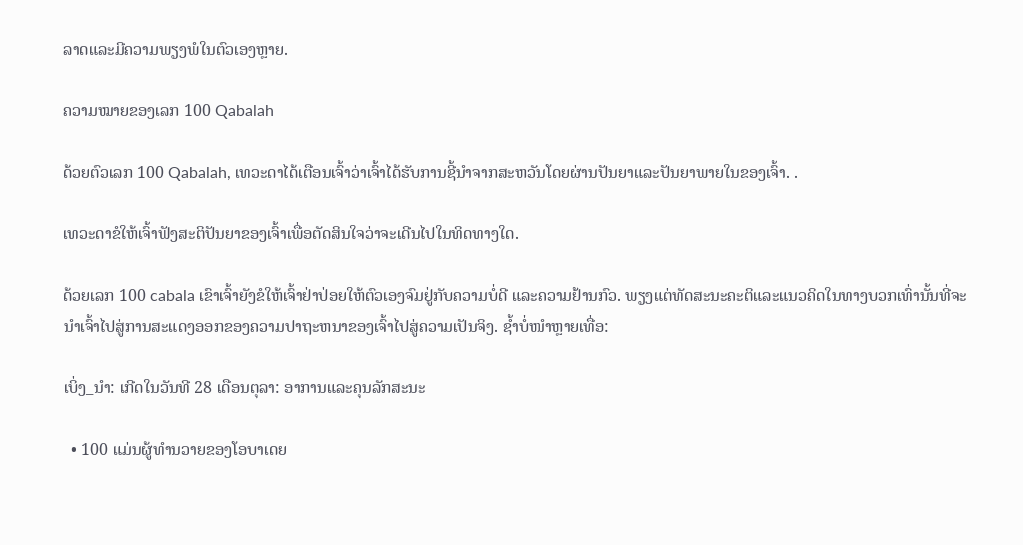ລາດແລະມີຄວາມພຽງພໍໃນຕົວເອງຫຼາຍ.

ຄວາມໝາຍຂອງເລກ 100 Qabalah

ດ້ວຍຕົວເລກ 100 Qabalah, ເທວະດາໄດ້ເຕືອນເຈົ້າວ່າເຈົ້າໄດ້ຮັບການຊີ້ນໍາຈາກສະຫວັນໂດຍຜ່ານປັນຍາແລະປັນຍາພາຍໃນຂອງເຈົ້າ. .

ເທວະດາຂໍໃຫ້ເຈົ້າຟັງສະຕິປັນຍາຂອງເຈົ້າເພື່ອຕັດສິນໃຈວ່າຈະເດີນໄປໃນທິດທາງໃດ.

ດ້ວຍເລກ 100 cabala ເຂົາເຈົ້າຍັງຂໍໃຫ້ເຈົ້າຢ່າປ່ອຍໃຫ້ຕົວເອງຈົມຢູ່ກັບຄວາມບໍ່ດີ ແລະຄວາມຢ້ານກົວ. ພຽງແຕ່ທັດສະນະຄະຕິແລະແນວຄິດໃນທາງບວກເທົ່ານັ້ນທີ່ຈະນໍາເຈົ້າໄປສູ່ການສະແດງອອກຂອງຄວາມປາຖະຫນາຂອງເຈົ້າໄປສູ່ຄວາມເປັນຈິງ. ຊ້ຳບໍ່ໜຳຫຼາຍເທື່ອ:

ເບິ່ງ_ນຳ: ເກີດໃນວັນທີ 28 ເດືອນຕຸລາ: ອາການແລະຄຸນລັກສະນະ

  • 100 ແມ່ນຜູ້ທຳນວາຍຂອງໂອບາເດຍ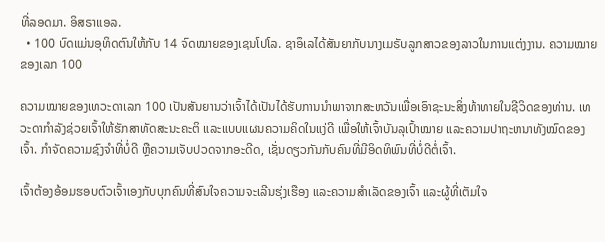ທີ່ລອດມາ. ອິສຣາແອລ.
  • 100 ບົດແມ່ນອຸທິດຕົນໃຫ້ກັບ 14 ຈົດໝາຍຂອງເຊນໂປໂລ. ຊາອຶເລໄດ້ສັນຍາກັບນາງເມຣັບລູກສາວຂອງລາວໃນການແຕ່ງງານ. ຄວາມໝາຍຂອງເລກ 100

ຄວາມໝາຍຂອງເທວະດາເລກ 100 ເປັນສັນຍານວ່າເຈົ້າໄດ້ເປັນໄດ້ຮັບການນໍາພາຈາກສະຫວັນເພື່ອເອົາຊະນະສິ່ງທ້າທາຍໃນຊີວິດຂອງທ່ານ. ເທວະດາກຳລັງຊ່ວຍເຈົ້າໃຫ້ຮັກສາທັດສະນະຄະຕິ ແລະແບບແຜນຄວາມຄິດໃນແງ່ດີ ເພື່ອໃຫ້ເຈົ້າບັນລຸເປົ້າໝາຍ ແລະຄວາມປາຖະຫນາທັງໝົດຂອງເຈົ້າ. ກໍາຈັດຄວາມຊົງຈໍາທີ່ບໍ່ດີ ຫຼືຄວາມເຈັບປວດຈາກອະດີດ, ເຊັ່ນດຽວກັນກັບຄົນທີ່ມີອິດທິພົນທີ່ບໍ່ດີຕໍ່ເຈົ້າ.

ເຈົ້າຕ້ອງອ້ອມຮອບຕົວເຈົ້າເອງກັບບຸກຄົນທີ່ສົນໃຈຄວາມຈະເລີນຮຸ່ງເຮືອງ ແລະຄວາມສໍາເລັດຂອງເຈົ້າ ແລະຜູ້ທີ່ເຕັມໃຈ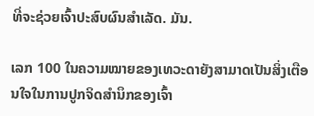ທີ່ຈະຊ່ວຍເຈົ້າປະສົບຜົນສໍາເລັດ. ມັນ.

ເລກ 100 ໃນຄວາມໝາຍຂອງເທວະດາຍັງສາມາດເປັນສິ່ງເຕືອນໃຈໃນການປູກຈິດສໍານຶກຂອງເຈົ້າ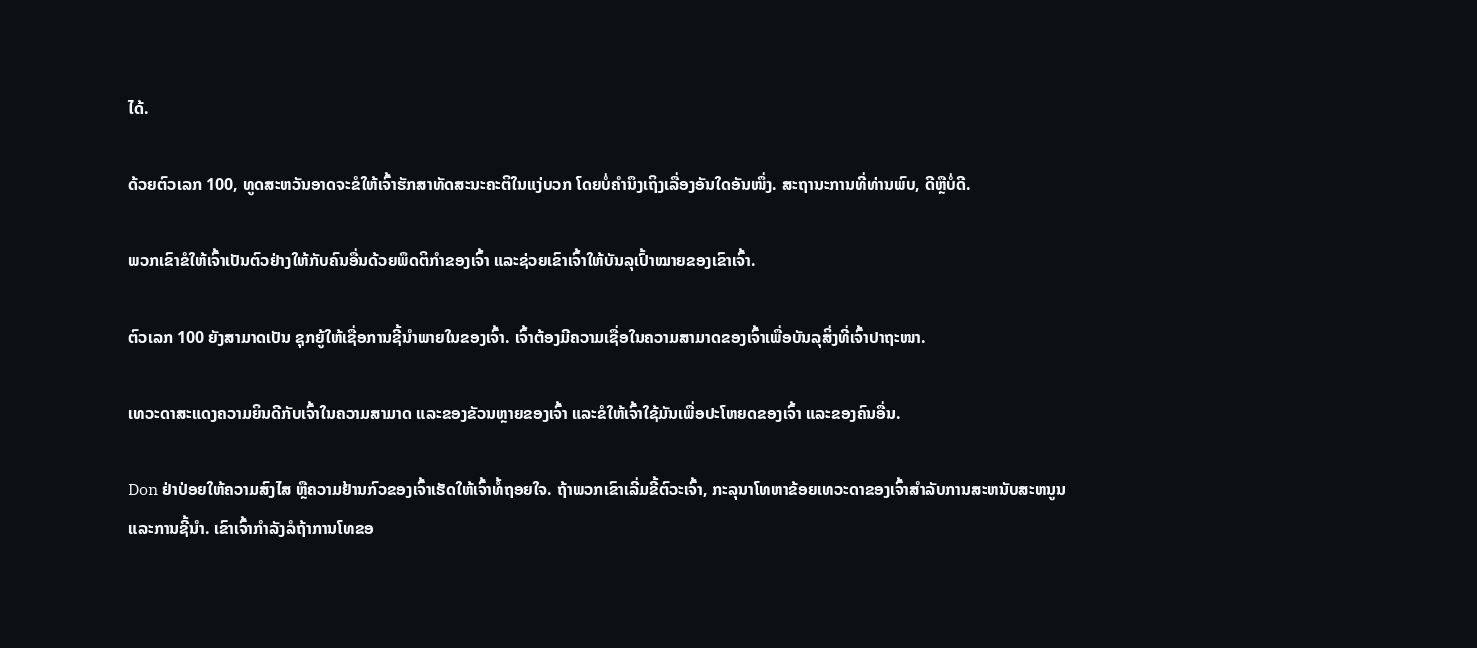ໄດ້.

ດ້ວຍຕົວເລກ 100, ທູດສະຫວັນອາດຈະຂໍໃຫ້ເຈົ້າຮັກສາທັດສະນະຄະຕິໃນແງ່ບວກ ໂດຍບໍ່ຄໍານຶງເຖິງເລື່ອງອັນໃດອັນໜຶ່ງ. ສະຖານະການທີ່ທ່ານພົບ, ດີຫຼືບໍ່ດີ.

ພວກເຂົາຂໍໃຫ້ເຈົ້າເປັນຕົວຢ່າງໃຫ້ກັບຄົນອື່ນດ້ວຍພຶດຕິກໍາຂອງເຈົ້າ ແລະຊ່ວຍເຂົາເຈົ້າໃຫ້ບັນລຸເປົ້າໝາຍຂອງເຂົາເຈົ້າ.

ຕົວເລກ 100 ຍັງສາມາດເປັນ ຊຸກຍູ້ໃຫ້ເຊື່ອການຊີ້ນໍາພາຍໃນຂອງເຈົ້າ. ເຈົ້າຕ້ອງມີຄວາມເຊື່ອໃນຄວາມສາມາດຂອງເຈົ້າເພື່ອບັນລຸສິ່ງທີ່ເຈົ້າປາຖະໜາ.

ເທວະດາສະແດງຄວາມຍິນດີກັບເຈົ້າໃນຄວາມສາມາດ ແລະຂອງຂັວນຫຼາຍຂອງເຈົ້າ ແລະຂໍໃຫ້ເຈົ້າໃຊ້ມັນເພື່ອປະໂຫຍດຂອງເຈົ້າ ແລະຂອງຄົນອື່ນ.

Don ຢ່າປ່ອຍໃຫ້ຄວາມສົງໄສ ຫຼືຄວາມຢ້ານກົວຂອງເຈົ້າເຮັດໃຫ້ເຈົ້າທໍ້ຖອຍໃຈ. ຖ້າພວກເຂົາເລີ່ມຂີ້ຕົວະເຈົ້າ, ກະລຸນາໂທຫາຂ້ອຍເທວະດາຂອງເຈົ້າສໍາລັບການສະຫນັບສະຫນູນແລະການຊີ້ນໍາ. ເຂົາເຈົ້າກຳລັງລໍຖ້າການໂທຂອ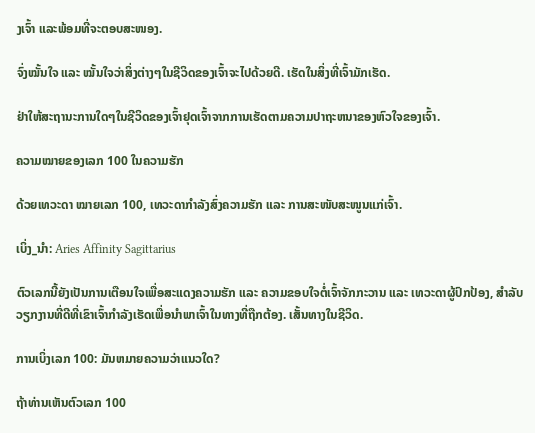ງເຈົ້າ ແລະພ້ອມທີ່ຈະຕອບສະໜອງ.

ຈົ່ງໝັ້ນໃຈ ແລະ ໝັ້ນໃຈວ່າສິ່ງຕ່າງໆໃນຊີວິດຂອງເຈົ້າຈະໄປດ້ວຍດີ. ເຮັດໃນສິ່ງທີ່ເຈົ້າມັກເຮັດ.

ຢ່າໃຫ້ສະຖານະການໃດໆໃນຊີວິດຂອງເຈົ້າຢຸດເຈົ້າຈາກການເຮັດຕາມຄວາມປາຖະຫນາຂອງຫົວໃຈຂອງເຈົ້າ.

ຄວາມໝາຍຂອງເລກ 100 ໃນຄວາມຮັກ

ດ້ວຍເທວະດາ ໝາຍເລກ 100, ເທວະດາກຳລັງສົ່ງຄວາມຮັກ ແລະ ການສະໜັບສະໜູນແກ່ເຈົ້າ.

ເບິ່ງ_ນຳ: Aries Affinity Sagittarius

ຕົວເລກນີ້ຍັງເປັນການເຕືອນໃຈເພື່ອສະແດງຄວາມຮັກ ແລະ ຄວາມຂອບໃຈຕໍ່ເຈົ້າຈັກກະວານ ແລະ ເທວະດາຜູ້ປົກປ້ອງ, ສໍາລັບວຽກງານທີ່ດີທີ່ເຂົາເຈົ້າກໍາລັງເຮັດເພື່ອນໍາພາເຈົ້າໃນທາງທີ່ຖືກຕ້ອງ. ເສັ້ນທາງໃນຊີວິດ.

ການເບິ່ງເລກ 100: ມັນຫມາຍຄວາມວ່າແນວໃດ?

ຖ້າທ່ານເຫັນຕົວເລກ 100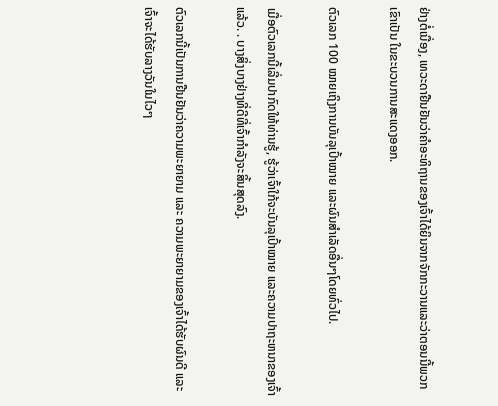ຢ່າງຕໍ່ເນື່ອງ, ເທວະດາຢືນຢັນວ່າຄໍາອະທິຖານຂອງເຈົ້າໄດ້ຍິນຈາກຈັກກະວານແລະວ່າຕອນນີ້ພວກເຂົາເປັນ ໃນຂະບວນການສະແດງອອກ.

ຕົວເລກ 100 ໝາຍເຖິງການບັນລຸເປົ້າໝາຍ ແລະຜົນສຳເລັດອື່ນໆໂດຍທົ່ວໄປ.

ເມື່ອຕົວເລກນີ້ເລີ່ມປາກົດໃຫ້ທ່ານຮູ້, ຮູ້ວ່າເຈົ້າໃກ້ຈະບັນລຸເປົ້າໝາຍ ແລະຄວາມປາຖະຫນາຂອງເຈົ້າແລ້ວ. . ບາງສິ່ງບາງຢ່າງທີ່ດີທີ່ເຈົ້າກຳລັງຈະສິ້ນສຸດລົງ.

ຕົວເລກນີ້ເປັນການຢືນຢັນວ່າຄວາມພະຍາຍາມ ແລະ ຄວາມພະຍາຍາມຂອງເຈົ້າໄດ້ຮັບຜົນດີ ແລະເຈົ້າຈະໄດ້ຮັບລາງວັນໃນໄວໆ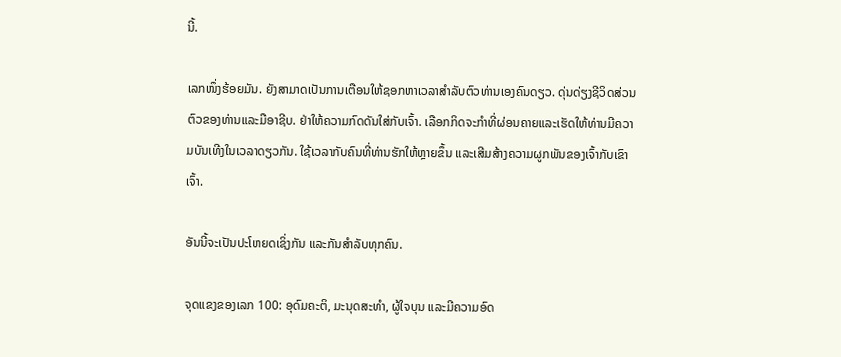ນີ້.

ເລກໜຶ່ງຮ້ອຍມັນ. ຍັງສາມາດເປັນການເຕືອນໃຫ້ຊອກຫາເວລາສໍາລັບຕົວທ່ານເອງຄົນດຽວ. ດຸ່ນດ່ຽງຊີວິດສ່ວນຕົວຂອງທ່ານແລະມືອາຊີບ. ຢ່າໃຫ້ຄວາມກົດດັນໃສ່ກັບເຈົ້າ. ເລືອກກິດຈະກໍາທີ່ຜ່ອນຄາຍແລະເຮັດໃຫ້ທ່ານມີຄວາມບັນເທີງໃນເວລາດຽວກັນ. ໃຊ້ເວລາກັບຄົນທີ່ທ່ານຮັກໃຫ້ຫຼາຍຂຶ້ນ ແລະເສີມສ້າງຄວາມຜູກພັນຂອງເຈົ້າກັບເຂົາເຈົ້າ.

ອັນນີ້ຈະເປັນປະໂຫຍດເຊິ່ງກັນ ແລະກັນສຳລັບທຸກຄົນ.

ຈຸດແຂງຂອງເລກ 100: ອຸດົມຄະຕິ, ມະນຸດສະທຳ, ຜູ້ໃຈບຸນ ແລະມີຄວາມອົດ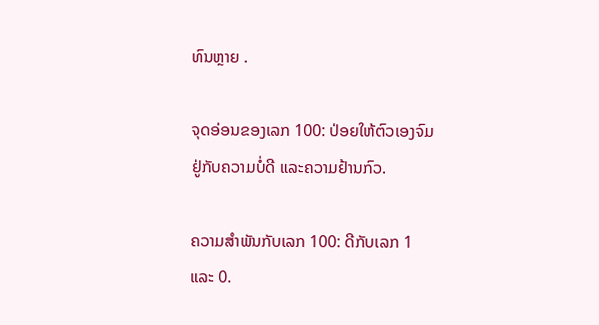ທົນຫຼາຍ .

ຈຸດອ່ອນຂອງເລກ 100: ປ່ອຍໃຫ້ຕົວເອງຈົມຢູ່ກັບຄວາມບໍ່ດີ ແລະຄວາມຢ້ານກົວ.

ຄວາມສຳພັນກັບເລກ 100: ດີກັບເລກ 1 ແລະ 0.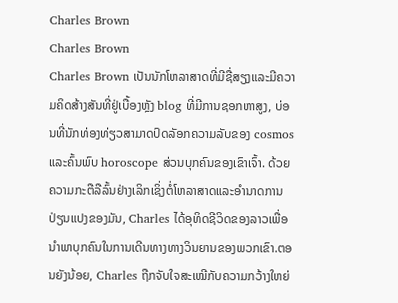Charles Brown
Charles Brown
Charles Brown ເປັນນັກໂຫລາສາດທີ່ມີຊື່ສຽງແລະມີຄວາມຄິດສ້າງສັນທີ່ຢູ່ເບື້ອງຫຼັງ blog ທີ່ມີການຊອກຫາສູງ, ບ່ອນທີ່ນັກທ່ອງທ່ຽວສາມາດປົດລັອກຄວາມລັບຂອງ cosmos ແລະຄົ້ນພົບ horoscope ສ່ວນບຸກຄົນຂອງເຂົາເຈົ້າ. ດ້ວຍຄວາມກະຕືລືລົ້ນຢ່າງເລິກເຊິ່ງຕໍ່ໂຫລາສາດແລະອໍານາດການປ່ຽນແປງຂອງມັນ, Charles ໄດ້ອຸທິດຊີວິດຂອງລາວເພື່ອນໍາພາບຸກຄົນໃນການເດີນທາງທາງວິນຍານຂອງພວກເຂົາ.ຕອນຍັງນ້ອຍ, Charles ຖືກຈັບໃຈສະເໝີກັບຄວາມກວ້າງໃຫຍ່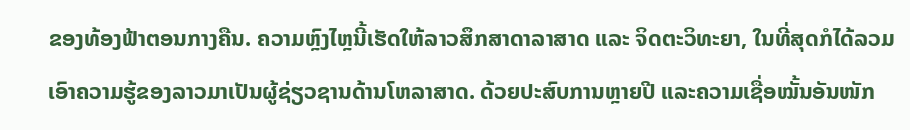ຂອງທ້ອງຟ້າຕອນກາງຄືນ. ຄວາມຫຼົງໄຫຼນີ້ເຮັດໃຫ້ລາວສຶກສາດາລາສາດ ແລະ ຈິດຕະວິທະຍາ, ໃນທີ່ສຸດກໍໄດ້ລວມເອົາຄວາມຮູ້ຂອງລາວມາເປັນຜູ້ຊ່ຽວຊານດ້ານໂຫລາສາດ. ດ້ວຍປະສົບການຫຼາຍປີ ແລະຄວາມເຊື່ອໝັ້ນອັນໜັກ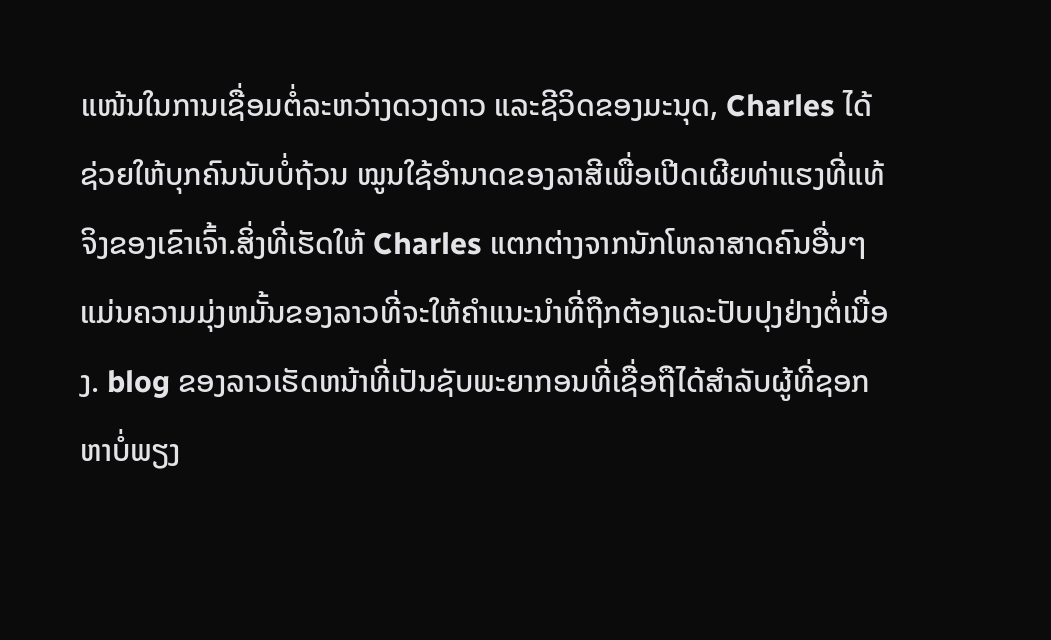ແໜ້ນໃນການເຊື່ອມຕໍ່ລະຫວ່າງດວງດາວ ແລະຊີວິດຂອງມະນຸດ, Charles ໄດ້ຊ່ວຍໃຫ້ບຸກຄົນນັບບໍ່ຖ້ວນ ໝູນໃຊ້ອຳນາດຂອງລາສີເພື່ອເປີດເຜີຍທ່າແຮງທີ່ແທ້ຈິງຂອງເຂົາເຈົ້າ.ສິ່ງທີ່ເຮັດໃຫ້ Charles ແຕກຕ່າງຈາກນັກໂຫລາສາດຄົນອື່ນໆແມ່ນຄວາມມຸ່ງຫມັ້ນຂອງລາວທີ່ຈະໃຫ້ຄໍາແນະນໍາທີ່ຖືກຕ້ອງແລະປັບປຸງຢ່າງຕໍ່ເນື່ອງ. blog ຂອງລາວເຮັດຫນ້າທີ່ເປັນຊັບພະຍາກອນທີ່ເຊື່ອຖືໄດ້ສໍາລັບຜູ້ທີ່ຊອກຫາບໍ່ພຽງ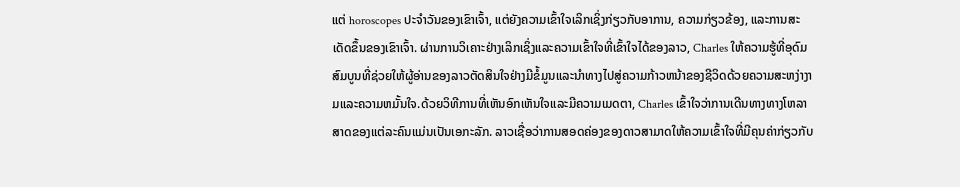ແຕ່ horoscopes ປະຈໍາວັນຂອງເຂົາເຈົ້າ, ແຕ່ຍັງຄວາມເຂົ້າໃຈເລິກເຊິ່ງກ່ຽວກັບອາການ, ຄວາມກ່ຽວຂ້ອງ, ແລະການສະເດັດຂຶ້ນຂອງເຂົາເຈົ້າ. ຜ່ານການວິເຄາະຢ່າງເລິກເຊິ່ງແລະຄວາມເຂົ້າໃຈທີ່ເຂົ້າໃຈໄດ້ຂອງລາວ, Charles ໃຫ້ຄວາມຮູ້ທີ່ອຸດົມສົມບູນທີ່ຊ່ວຍໃຫ້ຜູ້ອ່ານຂອງລາວຕັດສິນໃຈຢ່າງມີຂໍ້ມູນແລະນໍາທາງໄປສູ່ຄວາມກ້າວຫນ້າຂອງຊີວິດດ້ວຍຄວາມສະຫງ່າງາມແລະຄວາມຫມັ້ນໃຈ.ດ້ວຍວິທີການທີ່ເຫັນອົກເຫັນໃຈແລະມີຄວາມເມດຕາ, Charles ເຂົ້າໃຈວ່າການເດີນທາງທາງໂຫລາສາດຂອງແຕ່ລະຄົນແມ່ນເປັນເອກະລັກ. ລາວເຊື່ອວ່າການສອດຄ່ອງຂອງດາວສາມາດໃຫ້ຄວາມເຂົ້າໃຈທີ່ມີຄຸນຄ່າກ່ຽວກັບ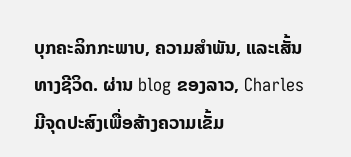ບຸກຄະລິກກະພາບ, ຄວາມສໍາພັນ, ແລະເສັ້ນທາງຊີວິດ. ຜ່ານ blog ຂອງລາວ, Charles ມີຈຸດປະສົງເພື່ອສ້າງຄວາມເຂັ້ມ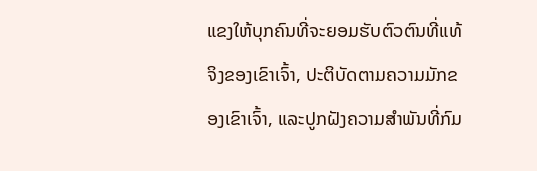ແຂງໃຫ້ບຸກຄົນທີ່ຈະຍອມຮັບຕົວຕົນທີ່ແທ້ຈິງຂອງເຂົາເຈົ້າ, ປະຕິບັດຕາມຄວາມມັກຂອງເຂົາເຈົ້າ, ແລະປູກຝັງຄວາມສໍາພັນທີ່ກົມ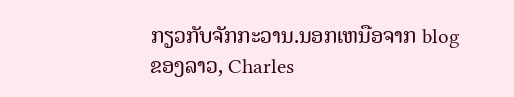ກຽວກັບຈັກກະວານ.ນອກເຫນືອຈາກ blog ຂອງລາວ, Charles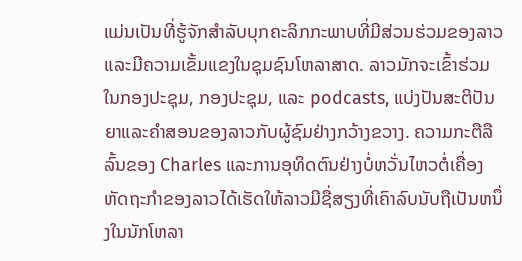ແມ່ນເປັນທີ່ຮູ້ຈັກສໍາລັບບຸກຄະລິກກະພາບທີ່ມີສ່ວນຮ່ວມຂອງລາວແລະມີຄວາມເຂັ້ມແຂງໃນຊຸມຊົນໂຫລາສາດ. ລາວມັກຈະເຂົ້າຮ່ວມໃນກອງປະຊຸມ, ກອງປະຊຸມ, ແລະ podcasts, ແບ່ງປັນສະຕິປັນຍາແລະຄໍາສອນຂອງລາວກັບຜູ້ຊົມຢ່າງກວ້າງຂວາງ. ຄວາມກະຕືລືລົ້ນຂອງ Charles ແລະການອຸທິດຕົນຢ່າງບໍ່ຫວັ່ນໄຫວຕໍ່ເຄື່ອງຫັດຖະກໍາຂອງລາວໄດ້ເຮັດໃຫ້ລາວມີຊື່ສຽງທີ່ເຄົາລົບນັບຖືເປັນຫນຶ່ງໃນນັກໂຫລາ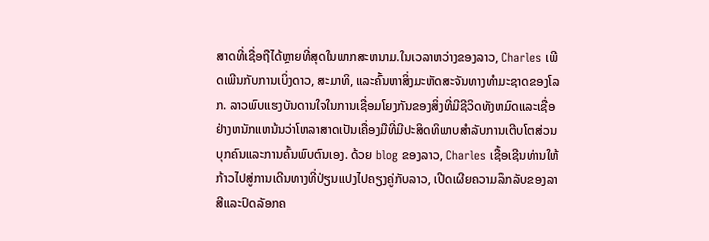ສາດທີ່ເຊື່ອຖືໄດ້ຫຼາຍທີ່ສຸດໃນພາກສະຫນາມ.ໃນເວລາຫວ່າງຂອງລາວ, Charles ເພີດເພີນກັບການເບິ່ງດາວ, ສະມາທິ, ແລະຄົ້ນຫາສິ່ງມະຫັດສະຈັນທາງທໍາມະຊາດຂອງໂລກ. ລາວພົບແຮງບັນດານໃຈໃນການເຊື່ອມໂຍງກັນຂອງສິ່ງທີ່ມີຊີວິດທັງຫມົດແລະເຊື່ອຢ່າງຫນັກແຫນ້ນວ່າໂຫລາສາດເປັນເຄື່ອງມືທີ່ມີປະສິດທິພາບສໍາລັບການເຕີບໂຕສ່ວນບຸກຄົນແລະການຄົ້ນພົບຕົນເອງ. ດ້ວຍ blog ຂອງລາວ, Charles ເຊື້ອເຊີນທ່ານໃຫ້ກ້າວໄປສູ່ການເດີນທາງທີ່ປ່ຽນແປງໄປຄຽງຄູ່ກັບລາວ, ເປີດເຜີຍຄວາມລຶກລັບຂອງລາສີແລະປົດລັອກຄ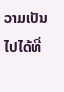ວາມເປັນໄປໄດ້ທີ່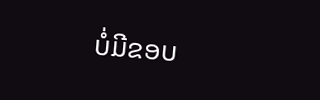ບໍ່ມີຂອບ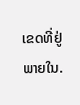ເຂດທີ່ຢູ່ພາຍໃນ.